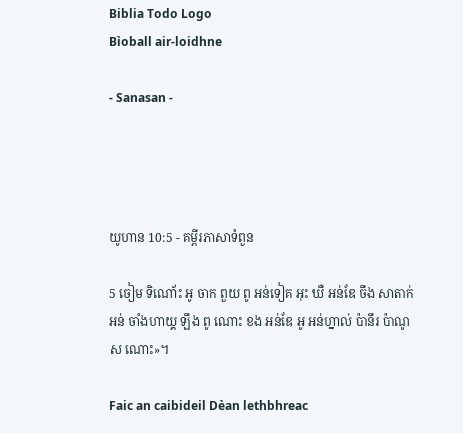Biblia Todo Logo
Bìoball air-loidhne

- Sanasan -




យូហាន 10:5 - គម្ពីរភាសាទំពួន

5 ចៀម ទិណោ័ះ អូ ចាក ពួយ ពូ អន់ទៀគ អុះ ឃឺ អន់ឌែ ចឹង សាតាក់ អន់ ចាំងហាយ្គ ឡឹង ពូ ណោះ ខង អន់ឌែ អូ អន់ហ្នាល់ ប៉ានឹរ ប៉ាណូស ណោះ»។

Faic an caibideil Dèan lethbhreac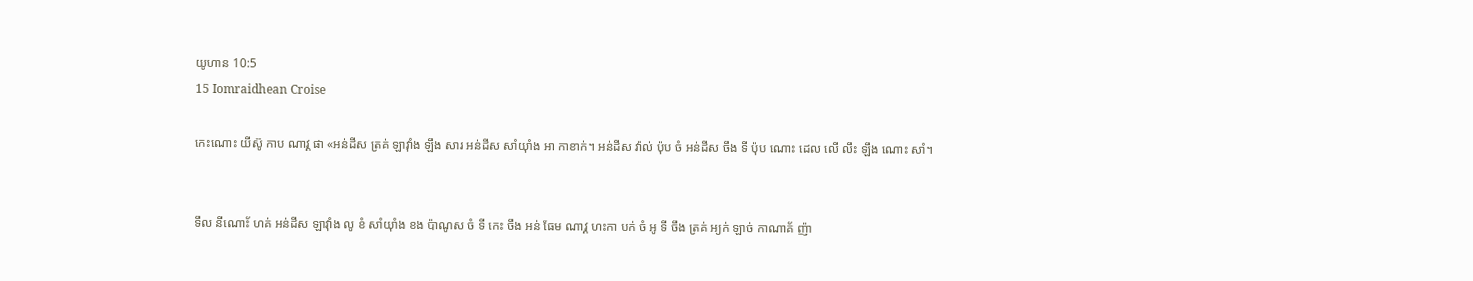យូហាន 10:5
15 Iomraidhean Croise

កេះណោះ យីស៊ូ កាប ណាវ្គ ផា «អន់ដីស ត្រគ់ ឡាវ៉ាំង ឡឹង សារ អន់ដីស សាំយ៉ាំង អា កាខាក់។ អន់ដីស វ៉ាល់ ប៉ុប ចំ អន់ដីស ចឹង ទី ប៉ុប ណោះ ដេល លើ លឹះ ឡឹង ណោះ សាំ។


ទឹល នីណោ័ះ ហគ់ អន់ដីស ឡាវ៉ាំង លូ ខំ សាំយ៉ាំង ខង ប៉ាណូស ចំ ទី កេះ ចឹង អន់ ធែម ណាវ្គ ហះកា បក់ ចំ អូ ទី ចឹង ត្រគ់ អ្យក់ ឡាច់ កាណាគ័ ញ៉ា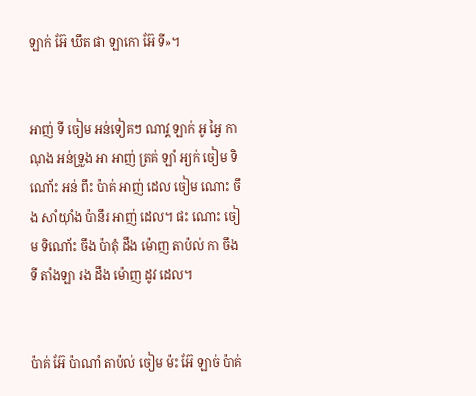ឡាក់ អ៊ែ ឃឹត ផា ឡាកោ អ៊ែ ទី»។


អាញ់ ទី ចៀម អន់ទៀគៗ ណាវ្គ ឡាក់ អូ អ្វៃ កាណុង អន់ទ្រួង អា អាញ់ ត្រគ់ ឡាំ អ្យក់ ចៀម ទិណោ័ះ អន់ ពឹះ ប៉ាគ់ អាញ់ ដេល ចៀម ណោះ ចឹង សាំយ៉ាំង ប៉ានឹរ អាញ់ ដេល។ ផះ ណោះ ចៀម ទិណោ័ះ ចឹង ប៉ាតុំ ដឹង ម៉ោញ តាប៉ល់ កា ចឹង ទី តាំងឡា រង ដឹង ម៉ោញ ដូវ ដេល។


ប៉ាគ់ អ៊ែ ប៉ាណាំ តាប៉ល់ ចៀម ម៉ះ អ៊ែ ឡាច់ ប៉ាគ់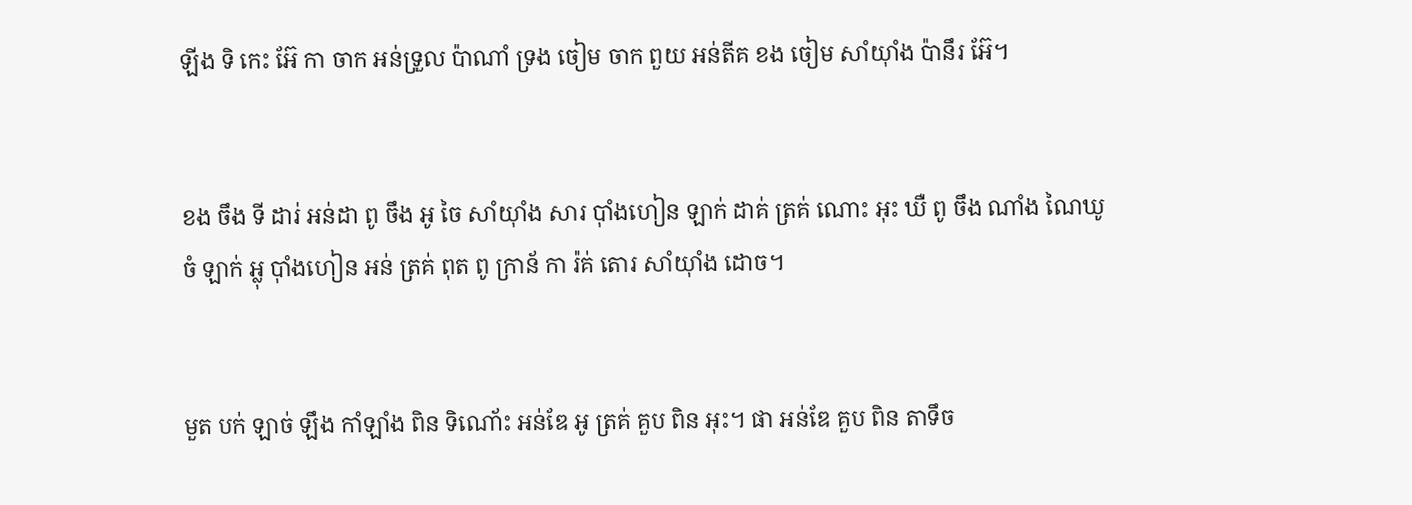ឡីង ទិ កេះ អ៊ែ កា ចាក អន់ទ្រួល ប៉ាណាំ ទ្រង ចៀម ចាក ពួយ អន់តីគ ខង ចៀម សាំយ៉ាំង ប៉ានឹរ អ៊ែ។


ខង ចឹង ទី ដារ់ អន់ដា ពូ ចឹង អូ ចៃ សាំយ៉ាំង សារ ប៉ាំងហៀន ឡាក់ ដាគ់ ត្រគ់ ណោះ អុះ ឃឺ ពូ ចឹង ណាំង ណៃឃូ ចំ ឡាក់ អ្លុ ប៉ាំងហៀន អន់ ត្រគ់ ពុត ពូ ក្រាន័ កា រ៉គ់ តោរ សាំយ៉ាំង ដោច។


មួត បក់ ឡាច់ ឡឹង កាំឡាំង ពិន ទិណោ័ះ អន់ឌែ អូ ត្រគ់ គួប ពិន អុះ។ ផា អន់ឌែ គួប ពិន តាទឹច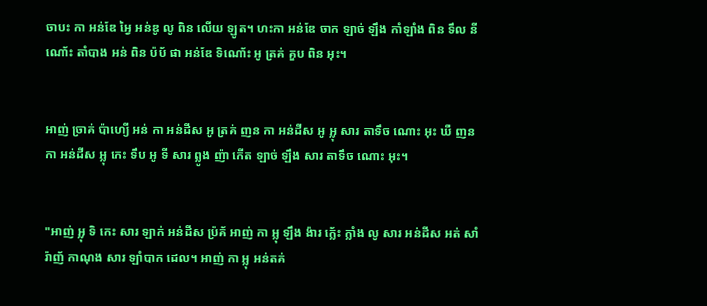ចាបះ កា អន់ឌែ អ្វៃ អន់ឌូ លូ ពិន លើយ ឡូត។ ហះកា អន់ឌែ ចាក ឡាច់ ឡឹង កាំឡាំង ពិន ទឹល នីណោ័ះ តាំបាង អន់ ពិន ប៉ប័ ផា អន់ឌែ ទិណោ័ះ អូ ត្រគ់ គួប ពិន អុះ។


អាញ់ ច្រាគ់ ប៉ាហ្យើ អន់ កា អន់ដីស អូ ត្រគ់ ញន កា អន់ដីស អូ អ្លុ សារ តាទឹច ណោះ អុះ ឃឺ ញន កា អន់ដីស អ្លុ កេះ ទឹប អូ ទី សារ ព្លូង ញ៉ា កើត ឡាច់ ឡឹង សារ តាទឹច ណោះ អុះ។


"អាញ់ អ្លុ ទិ កេះ សារ ឡាក់ អន់ដីស ប៉្រគ័ អាញ់ កា អ្លុ ឡឹង ង៉ារ ក្លេ័ះ ក្លាំង លូ សារ អន់ដីស អត់ សាំរ៉ាញ័ កាណុង សារ ឡាំបាក ដេល។ អាញ់ កា អ្លុ អន់តគ់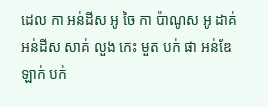ដេល កា អន់ដីស អូ ចៃ កា ប៉ាណូស អូ ដាគ់ អន់ដីស សាគ់ លួង កេះ មួត បក់ ផា អន់ឌែ ឡាក់ បក់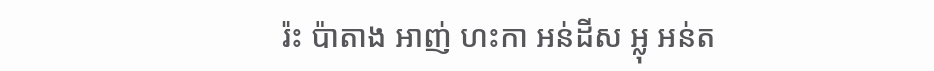រ៉ះ ប៉ាតាង អាញ់ ហះកា អន់ដីស អ្លុ អន់ត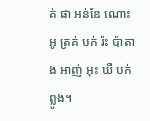គ់ ផា អន់ឌែ ណោះ អូ ត្រគ់ បក់ រ៉ះ ប៉ាតាង អាញ់ អុះ ឃឺ បក់ ព្លូង។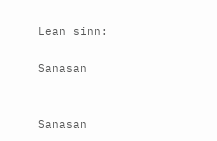Lean sinn:

Sanasan


Sanasan